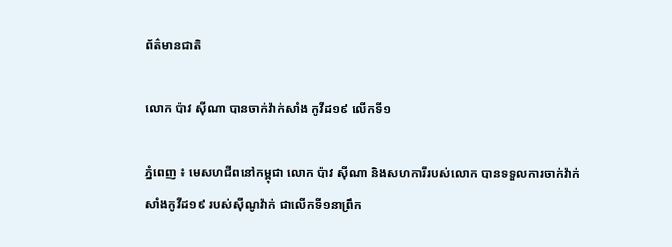ព័ត៌មានជាតិ

លោក ប៉ាវ ស៊ីណា បានចាក់វ៉ាក់សាំង កូវីដ១៩ លើកទី១

ភ្នំពេញ ៖ មេសហជីពនៅកម្ពុជា លោក ប៉ាវ ស៊ីណា និងសហការីរបស់លោក បានទទួលការចាក់វ៉ាក់សាំងកូវីដ១៩ របស់ស៊ីណូវ៉ាក់ ជាលើកទី១នាព្រឹក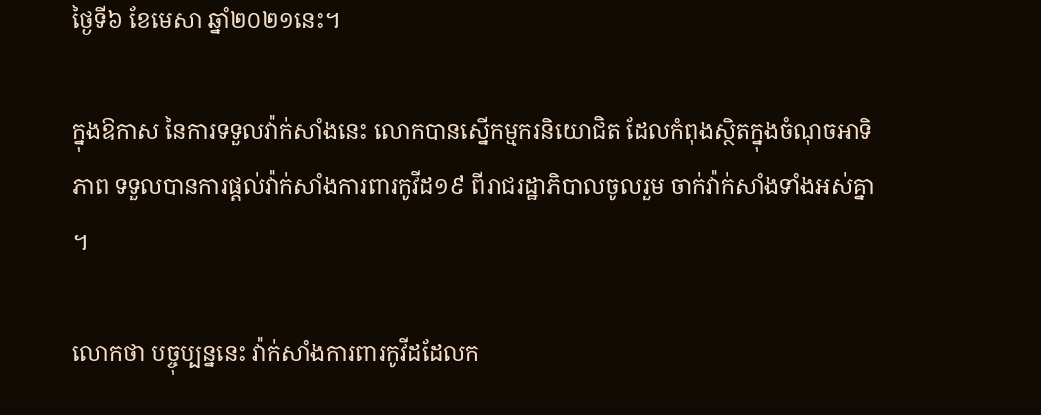ថ្ងៃទី៦ ខែមេសា ឆ្នាំ២០២១នេះ។

ក្នុងឱកាស នៃការទទួលវ៉ាក់សាំងនេះ លោកបានស្នើកម្មករនិយោជិត ដែលកំពុងស្ថិតក្នុងចំណុចអាទិភាព ទទួលបានការផ្តល់វ៉ាក់សាំងការពារកូវីដ១៩ ពីរាជរដ្ឋាភិបាលចូលរួម ចាក់វ៉ាក់សាំងទាំងអស់គ្នា ។

លោកថា បច្ចុប្បន្ននេះ វ៉ាក់សាំងការពារកូវីដដែលក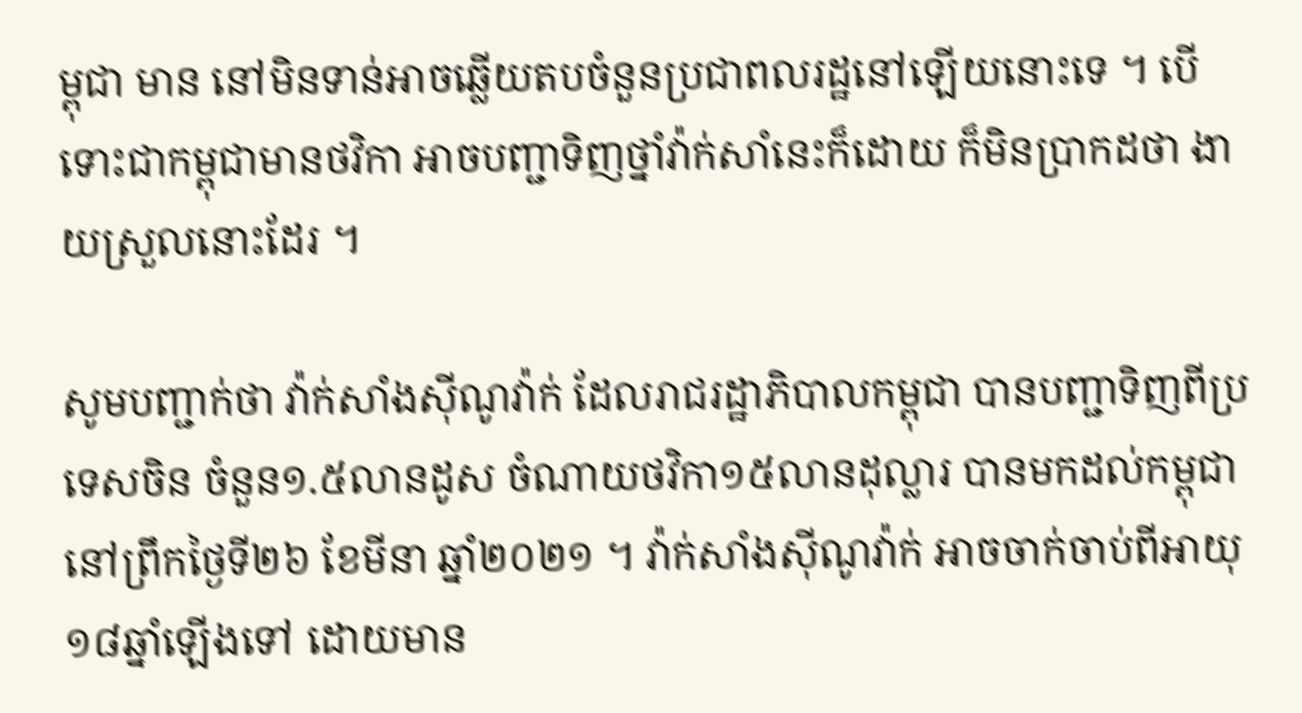ម្ពុជា មាន នៅមិនទាន់អាចឆ្លើយតបចំនួនប្រជាពលរដ្ឋនៅឡើយនោះទេ ។ បើទោះជាកម្ពុជាមានថវិកា អាចបញ្ជាទិញថ្នាំវ៉ាក់សាំនេះក៏ដោយ ក៏មិនប្រាកដថា ងាយស្រួលនោះដែរ ។

សូមបញ្ជាក់ថា វ៉ាក់សាំងស៊ីណូវ៉ាក់ ដែលរាជរដ្ឋាភិបាលកម្ពុជា បានបញ្ជាទិញពីប្រទេសចិន ចំនួន១.៥លានដូស ចំណាយថវិកា១៥លានដុល្លារ បានមកដល់កម្ពុជា នៅព្រឹកថ្ងៃទី២៦ ខែមីនា ឆ្នាំ២០២១ ។ វ៉ាក់សាំងស៊ីណូវ៉ាក់ អាចចាក់ចាប់ពីអាយុ ១៨ឆ្នាំឡើងទៅ ដោយមាន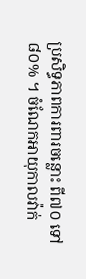ប្រសិទ្ធភាពការពារចន្លោះ ពី៧០ ទៅ៨០% ។ ចំណែកអាយុកាលវ៉ាក់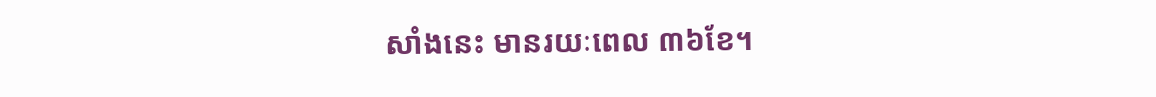សាំងនេះ មានរយៈពេល ៣៦ខែ។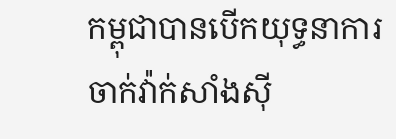កម្ពុជាបានបើកយុទ្ធនាការ ចាក់វ៉ាក់សាំងស៊ី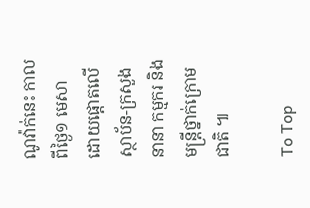ណូវ៉ាក់នេះ កាលពីថ្ងៃ១ មេសា ដោយផ្តោតលើស្ថាប័ន-ក្រសួងនានា កម្មករ និងមន្រ្តីថ្នាក់ក្រោមជាតិ ៕

To Top